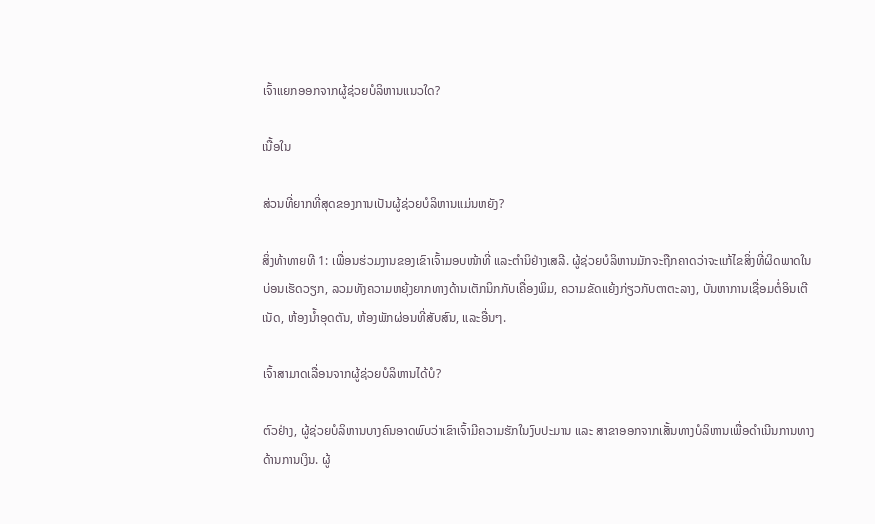ເຈົ້າແຍກອອກຈາກຜູ້ຊ່ວຍບໍລິຫານແນວໃດ?

ເນື້ອໃນ

ສ່ວນທີ່ຍາກທີ່ສຸດຂອງການເປັນຜູ້ຊ່ວຍບໍລິຫານແມ່ນຫຍັງ?

ສິ່ງທ້າທາຍທີ 1: ເພື່ອນຮ່ວມງານຂອງເຂົາເຈົ້າມອບໜ້າທີ່ ແລະຕໍານິຢ່າງເສລີ. ຜູ້ຊ່ວຍບໍລິຫານມັກຈະຖືກຄາດວ່າຈະແກ້ໄຂສິ່ງທີ່ຜິດພາດໃນບ່ອນເຮັດວຽກ, ລວມທັງຄວາມຫຍຸ້ງຍາກທາງດ້ານເຕັກນິກກັບເຄື່ອງພິມ, ຄວາມຂັດແຍ້ງກ່ຽວກັບຕາຕະລາງ, ບັນຫາການເຊື່ອມຕໍ່ອິນເຕີເນັດ, ຫ້ອງນ້ຳອຸດຕັນ, ຫ້ອງພັກຜ່ອນທີ່ສັບສົນ, ແລະອື່ນໆ.

ເຈົ້າສາມາດເລື່ອນຈາກຜູ້ຊ່ວຍບໍລິຫານໄດ້ບໍ?

ຕົວຢ່າງ, ຜູ້ຊ່ວຍບໍລິຫານບາງຄົນອາດພົບວ່າເຂົາເຈົ້າມີຄວາມຮັກໃນງົບປະມານ ແລະ ສາຂາອອກຈາກເສັ້ນທາງບໍລິຫານເພື່ອດໍາເນີນການທາງດ້ານການເງິນ. ຜູ້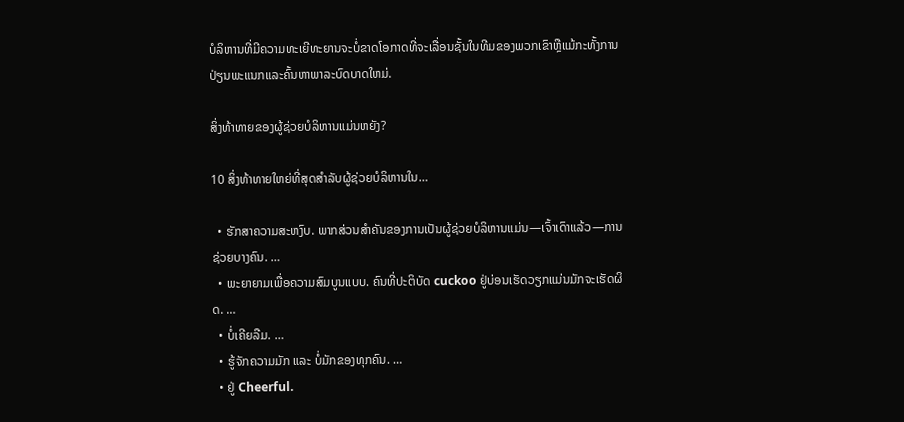ບໍລິຫານທີ່ມີຄວາມທະເຍີທະຍານຈະບໍ່ຂາດໂອກາດທີ່ຈະເລື່ອນຊັ້ນໃນທີມຂອງພວກເຂົາຫຼືແມ້ກະທັ້ງການປ່ຽນພະແນກແລະຄົ້ນຫາພາລະບົດບາດໃຫມ່.

ສິ່ງທ້າທາຍຂອງຜູ້ຊ່ວຍບໍລິຫານແມ່ນຫຍັງ?

10 ສິ່ງທ້າທາຍໃຫຍ່ທີ່ສຸດສໍາລັບຜູ້ຊ່ວຍບໍລິຫານໃນ…

  • ຮັກສາຄວາມສະຫງົບ. ພາກສ່ວນສຳຄັນຂອງການເປັນຜູ້ຊ່ວຍບໍລິຫານແມ່ນ—ເຈົ້າເດົາແລ້ວ—ການຊ່ວຍບາງຄົນ. …
  • ພະຍາຍາມເພື່ອຄວາມສົມບູນແບບ. ຄົນທີ່ປະຕິບັດ cuckoo ຢູ່ບ່ອນເຮັດວຽກແມ່ນມັກຈະເຮັດຜິດ. …
  • ບໍ່ເຄີຍລືມ. …
  • ຮູ້ຈັກຄວາມມັກ ແລະ ບໍ່ມັກຂອງທຸກຄົນ. …
  • ຢູ່ Cheerful.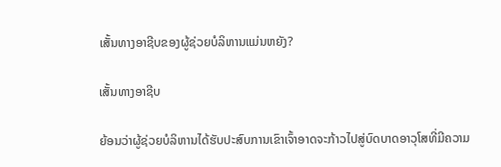ເສັ້ນທາງອາຊີບຂອງຜູ້ຊ່ວຍບໍລິຫານແມ່ນຫຍັງ?

ເສັ້ນທາງອາຊີບ

ຍ້ອນວ່າຜູ້ຊ່ວຍບໍລິຫານໄດ້ຮັບປະສົບການເຂົາເຈົ້າອາດຈະກ້າວໄປສູ່ບົດບາດອາວຸໂສທີ່ມີຄວາມ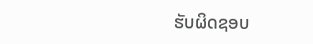ຮັບຜິດຊອບ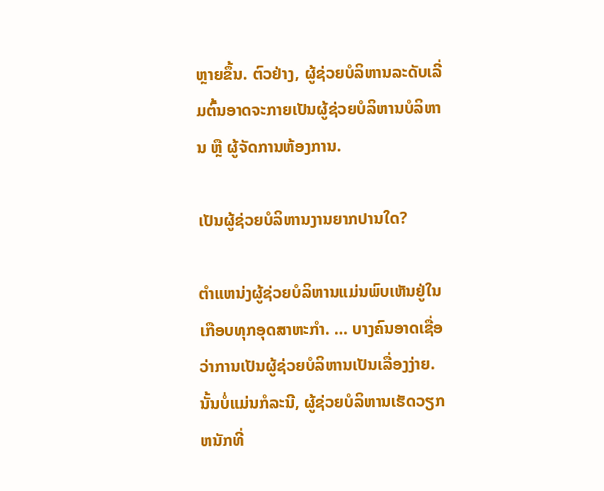ຫຼາຍຂຶ້ນ. ຕົວຢ່າງ, ຜູ້ຊ່ວຍບໍລິຫານລະດັບເລີ່ມຕົ້ນອາດຈະກາຍເປັນຜູ້ຊ່ວຍບໍລິຫານບໍລິຫານ ຫຼື ຜູ້ຈັດການຫ້ອງການ.

ເປັນຜູ້ຊ່ວຍບໍລິຫານງານຍາກປານໃດ?

ຕໍາແຫນ່ງຜູ້ຊ່ວຍບໍລິຫານແມ່ນພົບເຫັນຢູ່ໃນເກືອບທຸກອຸດສາຫະກໍາ. … ບາງຄົນອາດເຊື່ອວ່າການເປັນຜູ້ຊ່ວຍບໍລິຫານເປັນເລື່ອງງ່າຍ. ນັ້ນບໍ່ແມ່ນກໍລະນີ, ຜູ້ຊ່ວຍບໍລິຫານເຮັດວຽກຫນັກທີ່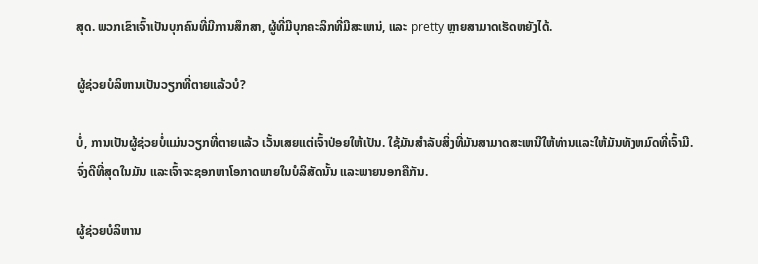ສຸດ. ພວກເຂົາເຈົ້າເປັນບຸກຄົນທີ່ມີການສຶກສາ, ຜູ້ທີ່ມີບຸກຄະລິກທີ່ມີສະເຫນ່, ແລະ pretty ຫຼາຍສາມາດເຮັດຫຍັງໄດ້.

ຜູ້ຊ່ວຍບໍລິຫານເປັນວຽກທີ່ຕາຍແລ້ວບໍ?

ບໍ່, ການເປັນຜູ້ຊ່ວຍບໍ່ແມ່ນວຽກທີ່ຕາຍແລ້ວ ເວັ້ນເສຍແຕ່ເຈົ້າປ່ອຍໃຫ້ເປັນ. ໃຊ້ມັນສໍາລັບສິ່ງທີ່ມັນສາມາດສະເຫນີໃຫ້ທ່ານແລະໃຫ້ມັນທັງຫມົດທີ່ເຈົ້າມີ. ຈົ່ງດີທີ່ສຸດໃນມັນ ແລະເຈົ້າຈະຊອກຫາໂອກາດພາຍໃນບໍລິສັດນັ້ນ ແລະພາຍນອກຄືກັນ.

ຜູ້ຊ່ວຍບໍລິຫານ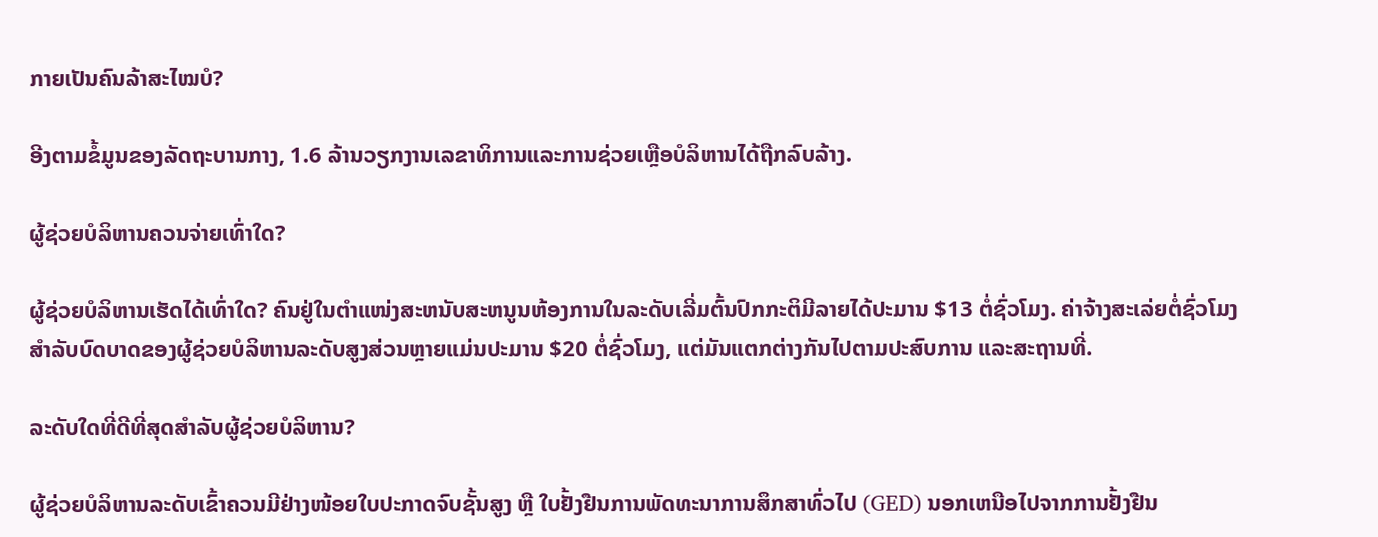ກາຍເປັນຄົນລ້າສະໄໝບໍ?

ອີງຕາມຂໍ້ມູນຂອງລັດຖະບານກາງ, 1.6 ລ້ານວຽກງານເລຂາທິການແລະການຊ່ວຍເຫຼືອບໍລິຫານໄດ້ຖືກລົບລ້າງ.

ຜູ້ຊ່ວຍບໍລິຫານຄວນຈ່າຍເທົ່າໃດ?

ຜູ້ຊ່ວຍບໍລິຫານເຮັດໄດ້ເທົ່າໃດ? ຄົນຢູ່ໃນຕໍາແໜ່ງສະຫນັບສະຫນູນຫ້ອງການໃນລະດັບເລີ່ມຕົ້ນປົກກະຕິມີລາຍໄດ້ປະມານ $13 ຕໍ່ຊົ່ວໂມງ. ຄ່າຈ້າງສະເລ່ຍຕໍ່ຊົ່ວໂມງສໍາລັບບົດບາດຂອງຜູ້ຊ່ວຍບໍລິຫານລະດັບສູງສ່ວນຫຼາຍແມ່ນປະມານ $20 ຕໍ່ຊົ່ວໂມງ, ແຕ່ມັນແຕກຕ່າງກັນໄປຕາມປະສົບການ ແລະສະຖານທີ່.

ລະດັບໃດທີ່ດີທີ່ສຸດສໍາລັບຜູ້ຊ່ວຍບໍລິຫານ?

ຜູ້ຊ່ວຍບໍລິຫານລະດັບເຂົ້າຄວນມີຢ່າງໜ້ອຍໃບປະກາດຈົບຊັ້ນສູງ ຫຼື ໃບຢັ້ງຢືນການພັດທະນາການສຶກສາທົ່ວໄປ (GED) ນອກເຫນືອໄປຈາກການຢັ້ງຢືນ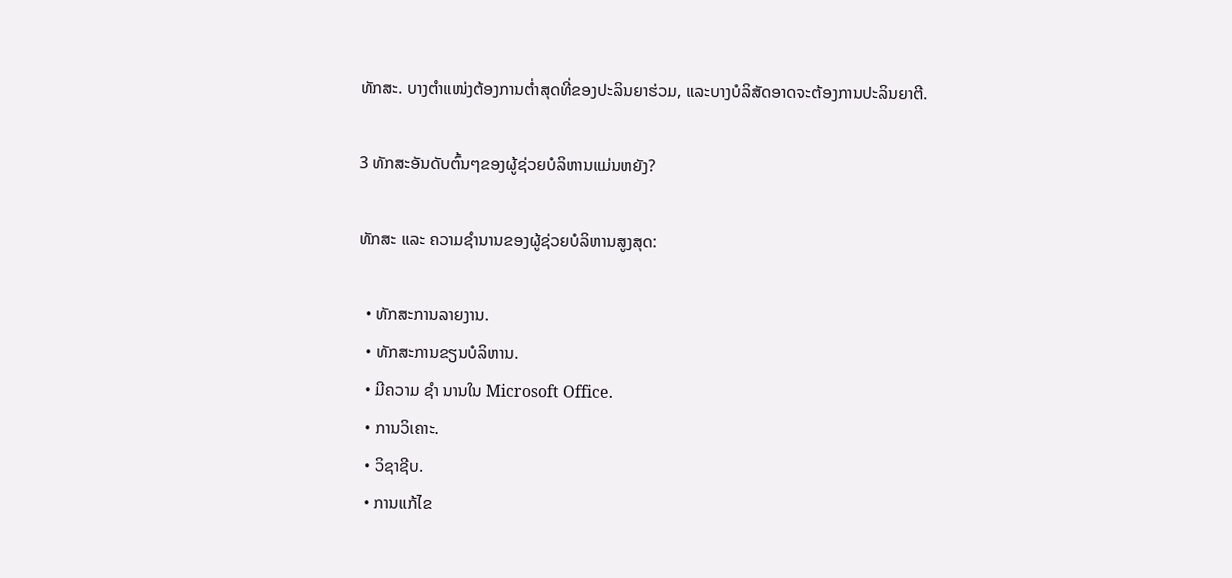ທັກສະ. ບາງຕໍາແໜ່ງຕ້ອງການຕໍ່າສຸດທີ່ຂອງປະລິນຍາຮ່ວມ, ແລະບາງບໍລິສັດອາດຈະຕ້ອງການປະລິນຍາຕີ.

3 ທັກສະອັນດັບຕົ້ນໆຂອງຜູ້ຊ່ວຍບໍລິຫານແມ່ນຫຍັງ?

ທັກສະ ແລະ ຄວາມຊຳນານຂອງຜູ້ຊ່ວຍບໍລິຫານສູງສຸດ:

  • ທັກສະການລາຍງານ.
  • ທັກສະການຂຽນບໍລິຫານ.
  • ມີຄວາມ ຊຳ ນານໃນ Microsoft Office.
  • ການວິເຄາະ.
  • ວິຊາຊີບ.
  • ການແກ້ໄຂ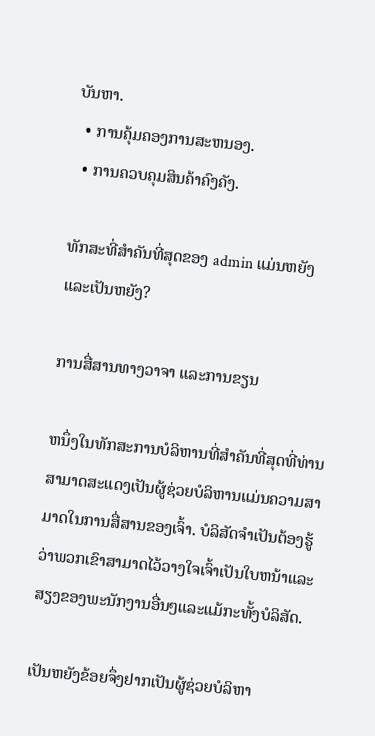ບັນຫາ.
  • ການຄຸ້ມຄອງການສະຫນອງ.
  • ການຄວບຄຸມສິນຄ້າຄົງຄັງ.

ທັກສະທີ່ສໍາຄັນທີ່ສຸດຂອງ admin ແມ່ນຫຍັງ ແລະເປັນຫຍັງ?

ການສື່ສານທາງວາຈາ ແລະການຂຽນ

ຫນຶ່ງໃນທັກສະການບໍລິຫານທີ່ສໍາຄັນທີ່ສຸດທີ່ທ່ານສາມາດສະແດງເປັນຜູ້ຊ່ວຍບໍລິຫານແມ່ນຄວາມສາມາດໃນການສື່ສານຂອງເຈົ້າ. ບໍລິສັດຈໍາເປັນຕ້ອງຮູ້ວ່າພວກເຂົາສາມາດໄວ້ວາງໃຈເຈົ້າເປັນໃບຫນ້າແລະສຽງຂອງພະນັກງານອື່ນໆແລະແມ້ກະທັ້ງບໍລິສັດ.

ເປັນຫຍັງຂ້ອຍຈຶ່ງຢາກເປັນຜູ້ຊ່ວຍບໍລິຫາ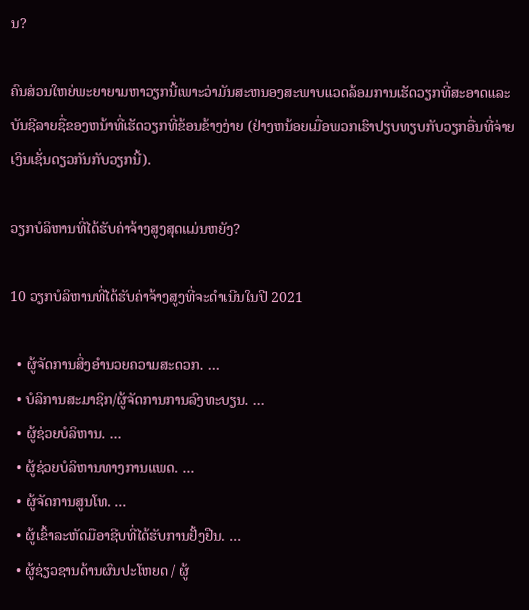ນ?

ຄົນສ່ວນໃຫຍ່ພະຍາຍາມຫາວຽກນີ້ເພາະວ່າມັນສະຫນອງສະພາບແວດລ້ອມການເຮັດວຽກທີ່ສະອາດແລະບັນຊີລາຍຊື່ຂອງຫນ້າທີ່ເຮັດວຽກທີ່ຂ້ອນຂ້າງງ່າຍ (ຢ່າງຫນ້ອຍເມື່ອພວກເຮົາປຽບທຽບກັບວຽກອື່ນທີ່ຈ່າຍເງິນເຊັ່ນດຽວກັນກັບວຽກນີ້).

ວຽກບໍລິຫານທີ່ໄດ້ຮັບຄ່າຈ້າງສູງສຸດແມ່ນຫຍັງ?

10 ວຽກບໍລິຫານທີ່ໄດ້ຮັບຄ່າຈ້າງສູງທີ່ຈະດໍາເນີນໃນປີ 2021

  • ຜູ້ຈັດການສິ່ງອໍານວຍຄວາມສະດວກ. …
  • ບໍລິການສະມາຊິກ/ຜູ້ຈັດການການລົງທະບຽນ. …
  • ຜູ້ຊ່ວຍບໍລິຫານ. …
  • ຜູ້ຊ່ວຍບໍລິຫານທາງການແພດ. …
  • ຜູ້ຈັດການສູນໂທ. …
  • ຜູ້ເຂົ້າລະຫັດມືອາຊີບທີ່ໄດ້ຮັບການຢັ້ງຢືນ. …
  • ຜູ້ຊ່ຽວຊານດ້ານຜົນປະໂຫຍດ / ຜູ້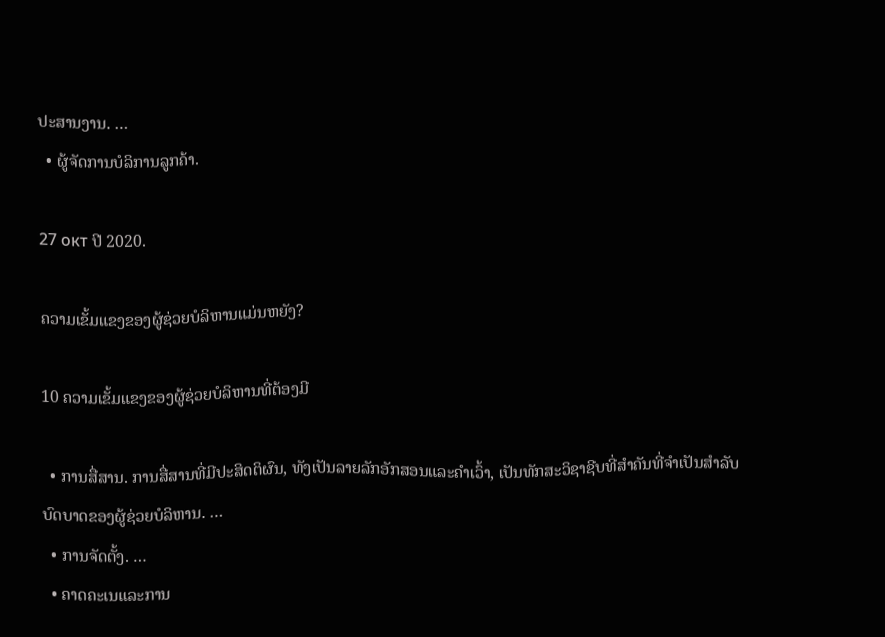ປະສານງານ. …
  • ຜູ້ຈັດການບໍລິການລູກຄ້າ.

27 окт ປີ 2020.

ຄວາມເຂັ້ມແຂງຂອງຜູ້ຊ່ວຍບໍລິຫານແມ່ນຫຍັງ?

10 ຄວາມເຂັ້ມແຂງຂອງຜູ້ຊ່ວຍບໍລິຫານທີ່ຕ້ອງມີ

  • ການສື່ສານ. ການສື່ສານທີ່ມີປະສິດຕິຜົນ, ທັງເປັນລາຍລັກອັກສອນແລະຄໍາເວົ້າ, ເປັນທັກສະວິຊາຊີບທີ່ສໍາຄັນທີ່ຈໍາເປັນສໍາລັບບົດບາດຂອງຜູ້ຊ່ວຍບໍລິຫານ. …
  • ການຈັດຕັ້ງ. …
  • ຄາດຄະເນແລະການ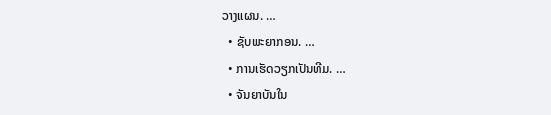ວາງແຜນ. …
  • ຊັບພະຍາກອນ. …
  • ການເຮັດວຽກເປັນທີມ. …
  • ຈັນຍາບັນໃນ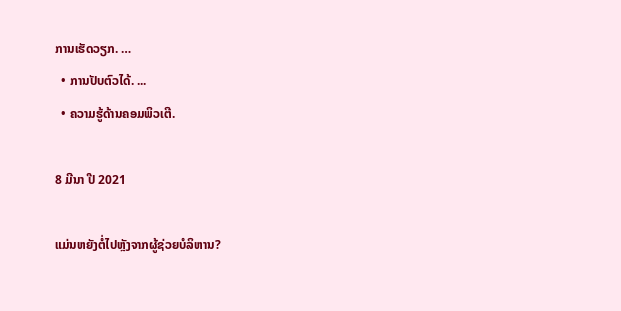ການເຮັດວຽກ. …
  • ການປັບຕົວໄດ້. ...
  • ຄວາມຮູ້ດ້ານຄອມພິວເຕີ.

8 ມີນາ ປີ 2021

ແມ່ນຫຍັງຕໍ່ໄປຫຼັງຈາກຜູ້ຊ່ວຍບໍລິຫານ?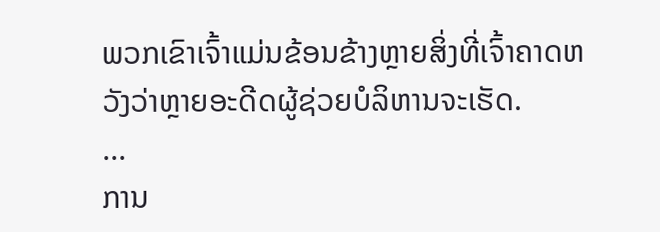ພວກເຂົາເຈົ້າແມ່ນຂ້ອນຂ້າງຫຼາຍສິ່ງທີ່ເຈົ້າຄາດຫວັງວ່າຫຼາຍອະດີດຜູ້ຊ່ວຍບໍລິຫານຈະເຮັດ.
...
ການ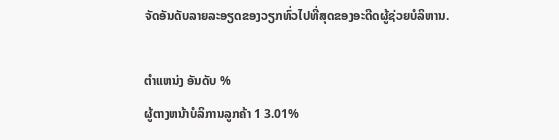ຈັດອັນດັບລາຍລະອຽດຂອງວຽກທົ່ວໄປທີ່ສຸດຂອງອະດີດຜູ້ຊ່ວຍບໍລິຫານ.

ຕໍາແຫນ່ງ ອັນດັບ %
ຜູ້ຕາງຫນ້າບໍລິການລູກຄ້າ 1 3.01%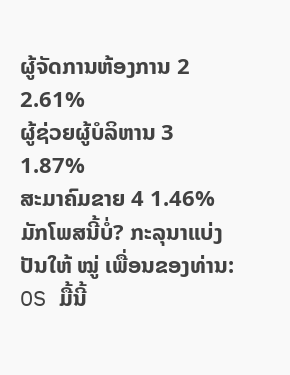ຜູ້ຈັດການຫ້ອງການ 2 2.61%
ຜູ້ຊ່ວຍຜູ້ບໍລິຫານ 3 1.87%
ສະມາຄົມຂາຍ 4 1.46%
ມັກໂພສນີ້ບໍ່? ກະລຸນາແບ່ງປັນໃຫ້ ໝູ່ ເພື່ອນຂອງທ່ານ:
OS ມື້ນີ້